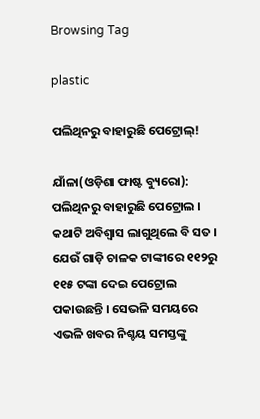Browsing Tag

plastic

ପଲିଥିନରୁ ବାହାରୁଛି ପେଟ୍ରୋଲ୍!

ଯାଁଳା(ଓଡ଼ିଶା ଫାଷ୍ଟ ବ୍ୟୁରୋ): ପଲିଥିନରୁ ବାହାରୁଛି ପେଟ୍ରୋଲ । କଥାଟି ଅବିଶ୍ୱାସ ଲାଗୁଥିଲେ ବି ସତ । ଯେଉଁ ଗାଡ଼ି ଚାଳକ ଟାଙ୍କୀରେ ୧୧୨ରୁ ୧୧୫ ଟଙ୍କା ଦେଇ ପେଟ୍ରୋଲ ପକାଉଛନ୍ତି । ସେଭଳି ସମୟରେ ଏଭଳି ଖବର ନିଶ୍ଚୟ ସମସ୍ତଙ୍କୁ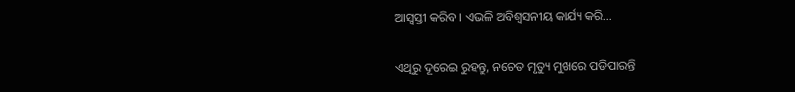ଆସ୍ୱସ୍ତୀ କରିବ । ଏଭଳି ଅବିଶ୍ୱସନୀୟ କାର୍ଯ୍ୟ କରି…

ଏଥିରୁ ଦୂରେଇ ରୁହନ୍ତୁ, ନଚେତ ମୃତ୍ୟୁ ମୁଖରେ ପଡିପାରନ୍ତି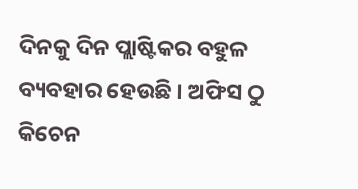ଦିନକୁ ଦିନ ପ୍ଲାଷ୍ଟିକର ବହୁଳ ବ୍ୟବହାର ହେଉଛି । ଅଫିସ ଠୁ କିଚେନ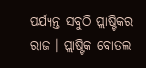ପର୍ଯ୍ୟନ୍ତ ସବୁଠି ପ୍ଲାଷ୍ଟିକର ରାଜ । ପ୍ଲାଷ୍ଟିକ ବୋତଲ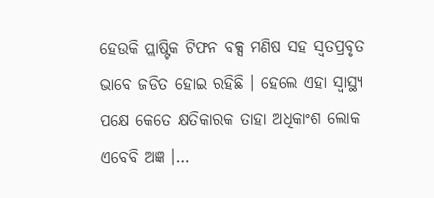ହେଉକି ପ୍ଲାଷ୍ଟିକ ଟିଫନ ବକ୍ସ ମଣିଷ ସହ ସ୍ୱତପ୍ରବୃତ ଭାବେ ଜଡିତ ହୋଇ ରହିଛି । ହେଲେ ଏହା ସ୍ୱାସ୍ଥ୍ୟ ପକ୍ଷେ କେତେ କ୍ଷତିକାରକ ତାହା ଅଧିକାଂଶ ଲୋକ ଏବେବି ଅଜ୍ଞ ।…